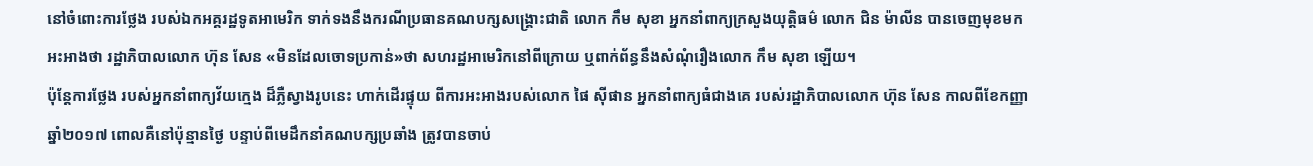នៅចំពោះការថ្លែង របស់ឯកអគ្គរដ្ឋទូតអាមេរិក ទាក់ទងនឹងករណីប្រធានគណបក្សសង្គ្រោះជាតិ លោក កឹម សុខា អ្នកនាំពាក្យក្រសួងយុត្តិធម៌ លោក ជិន ម៉ាលីន បានចេញមុខមកអះអាងថា រដ្ឋាភិបាលលោក ហ៊ុន សែន «មិនដែលចោទប្រកាន់»ថា សហរដ្ឋអាមេរិកនៅពីក្រោយ ឬពាក់ព័ន្ធនឹងសំណុំរឿងលោក កឹម សុខា ឡើយ។
ប៉ុន្តែការថ្លែង របស់អ្នកនាំពាក្យវ័យក្មេង ដ៏ភ្លឺស្វាងរូបនេះ ហាក់ដើរផ្ទុយ ពីការអះអាងរបស់លោក ផៃ ស៊ីផាន អ្នកនាំពាក្យធំជាងគេ របស់រដ្ឋាភិបាលលោក ហ៊ុន សែន កាលពីខែកញ្ញា ឆ្នាំ២០១៧ ពោលគឺនៅប៉ុន្មានថ្ងៃ បន្ទាប់ពីមេដឹកនាំគណបក្សប្រឆាំង ត្រូវបានចាប់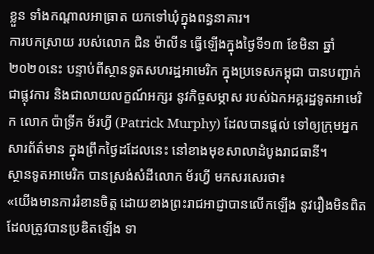ខ្លួន ទាំងកណ្ដាលអាធ្រាត យកទៅឃុំក្នុងពន្ធនាគារ។
ការបកស្រាយ របស់លោក ជិន ម៉ាលីន ធ្វើឡើងក្នុងថ្ងៃទី១៣ ខែមិនា ឆ្នាំ២០២០នេះ បន្ទាប់ពីស្ថានទូតសហរដ្ឋអាមេរិក ក្នុងប្រទេសកម្ពុជា បានបញ្ជាក់ជាផ្លុវការ និងជាលាយលក្ខណ៍អក្សរ នូវកិច្ចសម្ភាស របស់ឯកអគ្គរដ្ឋទូតអាមេរិក លោក ប៉ាទ្រីក ម័រហ្វី (Patrick Murphy) ដែលបានផ្ដល់ ទៅឲ្យក្រុមអ្នកសារព័ត៌មាន ក្នុងព្រឹកថ្ងៃដដែលនេះ នៅខាងមុខសាលាដំបូងរាជធានី។
ស្ថានទូតអាមេរិក បានស្រង់សំដីលោក ម័រហ្វី មកសរសេរថា៖
«យើងមានការរំខានចិត្ត ដោយខាងព្រះរាជអាជ្ញាបានលើកឡើង នូវរឿងមិនពិត ដែលត្រូវបានប្រឌិតឡើង ទា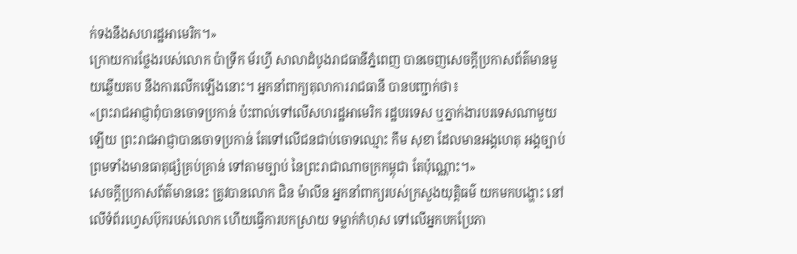ក់ទងនឹងសហរដ្ឋអាមេរិក។»
ក្រោយការថ្លែងរបស់លោក ប៉ាទ្រីក ម័រហ្វី សាលាដំបូងរាជធានីភ្នំពេញ បានចេញសេចក្តីប្រកាសព័ត៌មានមួយឆ្លើយតប នឹងការលើកឡើងនោះ។ អ្នកនាំពាក្យតុលាការរាជធានី បានបញ្ជាក់ថា៖
«ព្រះរាជអាជ្ញាពុំបានចោទប្រកាន់ ប៉ះពាល់ទៅលើសហរដ្ឋអាមេរិក រដ្ឋបរទេស ឬភ្នាក់ងារបរទេសណាមួយឡើយ ព្រះរាជអាជ្ញាបានចោទប្រកាន់ តែទៅលើជនជាប់ចោទឈ្មោះ កឹម សុខា ដែលមានអង្គហេតុ អង្គច្បាប់ ព្រមទាំងមានធាតុផ្សំគ្រប់គ្រាន់ ទៅតាមច្បាប់ នៃព្រះរាជាណាចក្រកម្ពុជា តែប៉ុណ្ណោះ។»
សេចក្ដីប្រកាសព័ត៌មាននេះ ត្រូវបានលោក ជិន ម៉ាលីន អ្នកនាំពាក្យរបស់ក្រសួងយុត្តិធម៌ យកមកបង្ហោះ នៅលើទំព័រហ្វេសប៊ុករបស់លោក ហើយធ្វើការបកស្រាយ ទម្លាក់កំហុស ទៅលើអ្នកបកប្រែភា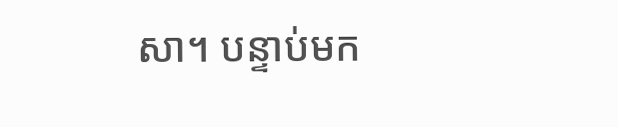សា។ បន្ទាប់មក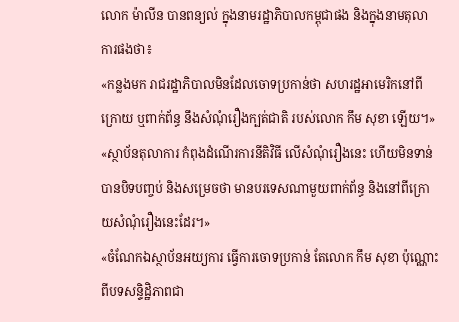លោក ម៉ាលីន បានពន្យល់ ក្នុងនាមរដ្ឋាភិបាលកម្ពុជាផង និងក្នុងនាមតុលាការផងថា៖
«កន្លងមក រាជរដ្ឋាភិបាលមិនដែលចោទប្រកាន់ថា សហរដ្ឋអាមេរិកនៅពីក្រោយ ឬពាក់ព័ន្ធ នឹងសំណុំរឿងក្បត់ជាតិ របស់លោក កឹម សុខា ឡើយ។»
«ស្ថាប័នតុលាការ កំពុងដំណើរការនីតិវិធី លើសំណុំរឿងនេះ ហើយមិនទាន់បានបិទបញ្ចប់ និងសម្រេចថា មានបរទេសណាមួយពាក់ព័ន្ធ និងនៅពីក្រោយសំណុំរឿងនេះដែរ។»
«ចំណែកឯស្ថាប័នអយ្យការ ធ្វើការចោទប្រកាន់ តែលោក កឹម សុខា ប៉ុណ្ណោះ ពីបទសន្ទិដ្ឋិភាពជា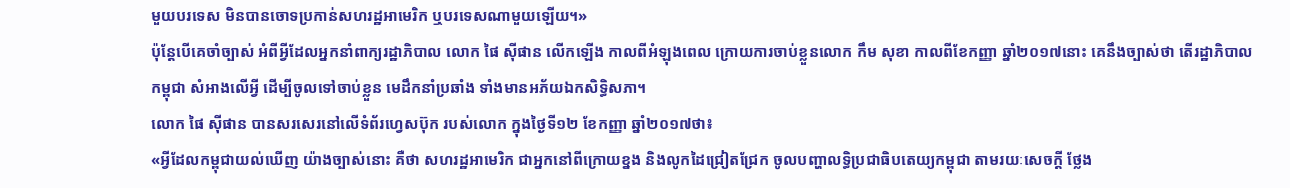មួយបរទេស មិនបានចោទប្រកាន់សហរដ្ឋអាមេរិក ឬបរទេសណាមួយឡើយ។»
ប៉ុន្តែបើគេចាំច្បាស់ អំពីអ្វីដែលអ្នកនាំពាក្យរដ្ឋាភិបាល លោក ផៃ ស៊ីផាន លើកឡើង កាលពីអំឡុងពេល ក្រោយការចាប់ខ្លួនលោក កឹម សុខា កាលពីខែកញ្ញា ឆ្នាំ២០១៧នោះ គេនឹងច្បាស់ថា តើរដ្ឋាភិបាលកម្ពុជា សំអាងលើអ្វី ដើម្បីចូលទៅចាប់ខ្លួន មេដឹកនាំប្រឆាំង ទាំងមានអភ័យឯកសិទ្ធិសភា។
លោក ផៃ ស៊ីផាន បានសរសេរនៅលើទំព័រហ្វេសប៊ុក របស់លោក ក្នុងថ្ងៃទី១២ ខែកញ្ញា ឆ្នាំ២០១៧ថា៖
«អ្វីដែលកម្ពុជាយល់ឃើញ យ៉ាងច្បាស់នោះ គឺថា សហរដ្ឋអាមេរិក ជាអ្នកនៅពីក្រោយខ្នង និងលូកដៃជ្រៀតជ្រែក ចូលបញ្ហាលទ្ធិប្រជាធិបតេយ្យកម្ពុជា តាមរយៈសេចក្តី ថ្លែង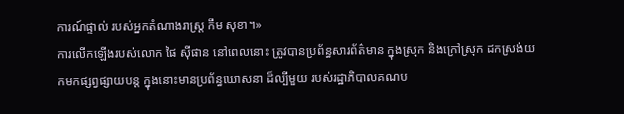ការណ៍ផ្ទាល់ របស់អ្នកតំណាងរាស្រ្ត កឹម សុខា។»
ការលើកឡើងរបស់លោក ផៃ ស៊ីផាន នៅពេលនោះ ត្រូវបានប្រព័ន្ធសារព័ត៌មាន ក្នុងស្រុក និងក្រៅស្រុក ដកស្រង់យកមកផ្សព្វផ្សាយបន្ត ក្នុងនោះមានប្រព័ន្ធឃោសនា ដ៏ល្បីមួយ របស់រដ្ឋាភិបាលគណប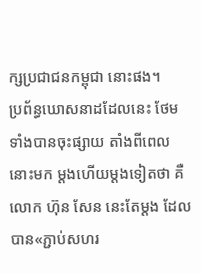ក្សប្រជាជនកម្ពុជា នោះផង។
ប្រព័ន្ធឃោសនាដដែលនេះ ថែមទាំងបានចុះផ្សាយ តាំងពីពេលនោះមក ម្ដងហើយម្ដងទៀតថា គឺលោក ហ៊ុន សែន នេះតែម្ដង ដែលបាន«ភ្ជាប់សហរ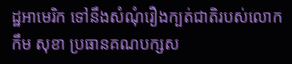ដ្ឋអាមេរិក ទៅនឹងសំណុំរឿងក្បត់ជាតិរបស់លោក កឹម សុខា ប្រធានគណបក្សស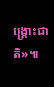ង្រ្គោះជាតិ»៕